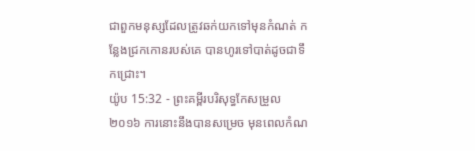ជាពួកមនុស្សដែលត្រូវឆក់យកទៅមុនកំណត់ កន្លែងជ្រកកោនរបស់គេ បានហូរទៅបាត់ដូចជាទឹកជ្រោះ។
យ៉ូប 15:32 - ព្រះគម្ពីរបរិសុទ្ធកែសម្រួល ២០១៦ ការនោះនឹងបានសម្រេច មុនពេលកំណ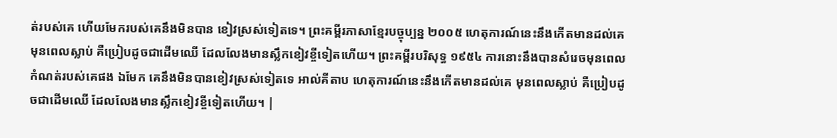ត់របស់គេ ហើយមែករបស់គេនឹងមិនបាន ខៀវស្រស់ទៀតទេ។ ព្រះគម្ពីរភាសាខ្មែរបច្ចុប្បន្ន ២០០៥ ហេតុការណ៍នេះនឹងកើតមានដល់គេ មុនពេលស្លាប់ គឺប្រៀបដូចជាដើមឈើ ដែលលែងមានស្លឹកខៀវខ្ចីទៀតហើយ។ ព្រះគម្ពីរបរិសុទ្ធ ១៩៥៤ ការនោះនឹងបានសំរេចមុនពេលកំណត់របស់គេផង ឯមែក គេនឹងមិនបានខៀវស្រស់ទៀតទេ អាល់គីតាប ហេតុការណ៍នេះនឹងកើតមានដល់គេ មុនពេលស្លាប់ គឺប្រៀបដូចជាដើមឈើ ដែលលែងមានស្លឹកខៀវខ្ចីទៀតហើយ។ |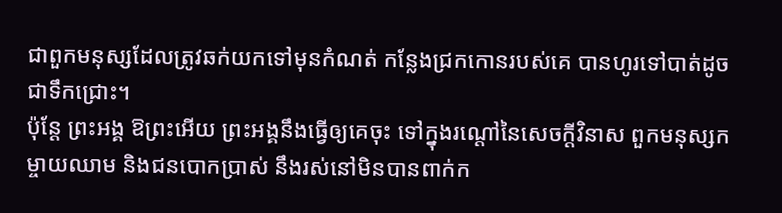ជាពួកមនុស្សដែលត្រូវឆក់យកទៅមុនកំណត់ កន្លែងជ្រកកោនរបស់គេ បានហូរទៅបាត់ដូចជាទឹកជ្រោះ។
ប៉ុន្តែ ព្រះអង្គ ឱព្រះអើយ ព្រះអង្គនឹងធ្វើឲ្យគេចុះ ទៅក្នុងរណ្តៅនៃសេចក្ដីវិនាស ពួកមនុស្សកម្ចាយឈាម និងជនបោកប្រាស់ នឹងរស់នៅមិនបានពាក់ក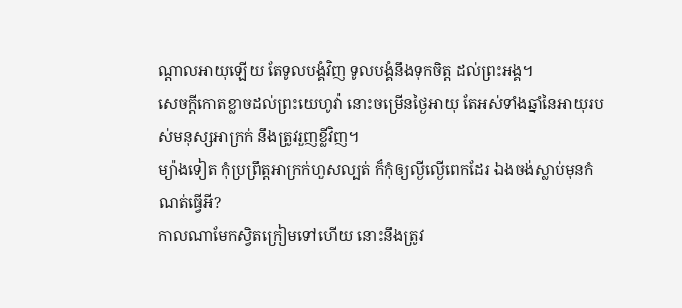ណ្ដាលអាយុឡើយ តែទូលបង្គំវិញ ទូលបង្គំនឹងទុកចិត្ត ដល់ព្រះអង្គ។
សេចក្ដីកោតខ្លាចដល់ព្រះយេហូវ៉ា នោះចម្រើនថ្ងៃអាយុ តែអស់ទាំងឆ្នាំនៃអាយុរបស់មនុស្សអាក្រក់ នឹងត្រូវរួញខ្លីវិញ។
ម្យ៉ាងទៀត កុំប្រព្រឹត្តអាក្រក់ហួសល្បត់ ក៏កុំឲ្យល្ងីល្ងើពេកដែរ ឯងចង់ស្លាប់មុនកំណត់ធ្វើអី?
កាលណាមែកស្វិតក្រៀមទៅហើយ នោះនឹងត្រូវ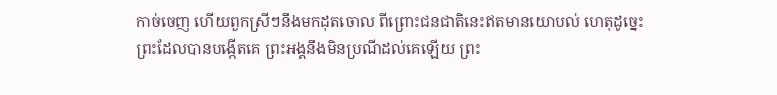កាច់ចេញ ហើយពួកស្រីៗនឹងមកដុតចោល ពីព្រោះជនជាតិនេះឥតមានយោបល់ ហេតុដូច្នេះ ព្រះដែលបានបង្កើតគេ ព្រះអង្គនឹងមិនប្រណីដល់គេឡើយ ព្រះ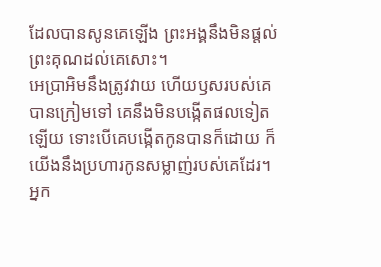ដែលបានសូនគេឡើង ព្រះអង្គនឹងមិនផ្តល់ព្រះគុណដល់គេសោះ។
អេប្រាអិមនឹងត្រូវវាយ ហើយឫសរបស់គេបានក្រៀមទៅ គេនឹងមិនបង្កើតផលទៀតឡើយ ទោះបើគេបង្កើតកូនបានក៏ដោយ ក៏យើងនឹងប្រហារកូនសម្លាញ់របស់គេដែរ។
អ្នក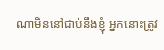ណាមិននៅជាប់នឹងខ្ញុំ អ្នកនោះត្រូវ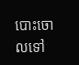បោះចោលទៅ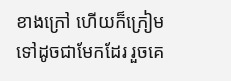ខាងក្រៅ ហើយក៏ក្រៀមទៅដូចជាមែកដែរ រួចគេ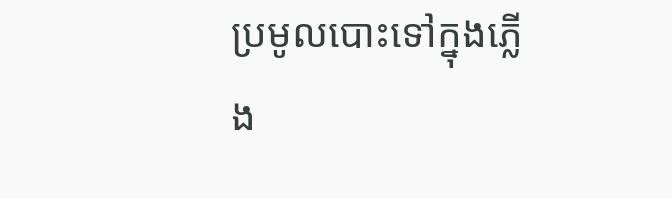ប្រមូលបោះទៅក្នុងភ្លើង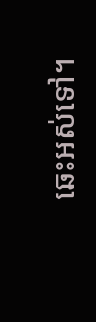ឆេះអស់ទៅ។